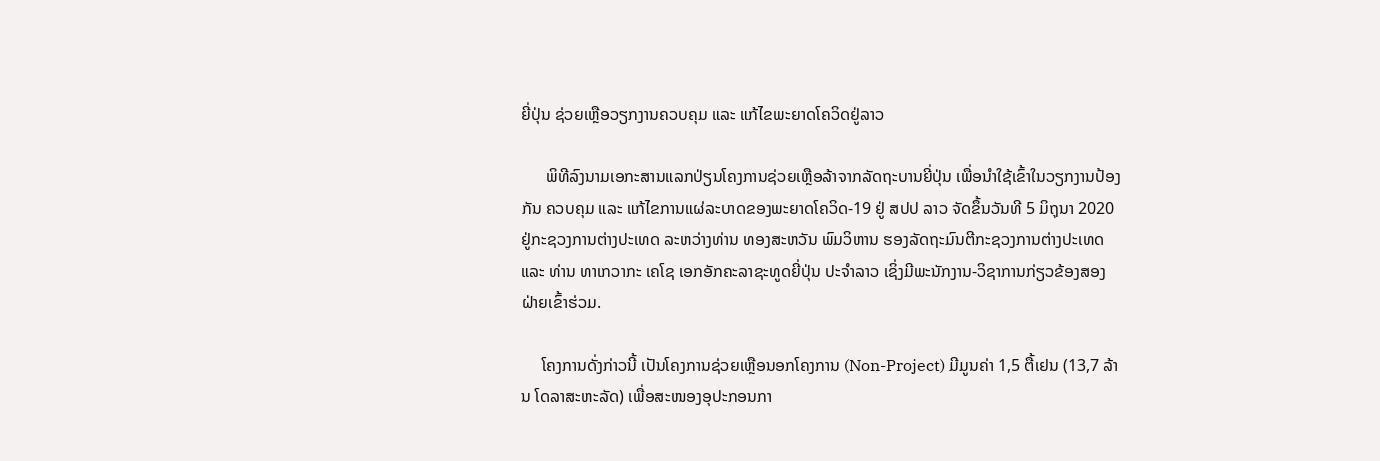ຍີ່ປຸ່ນ ຊ່ວຍເຫຼືອວຽກງານຄວບຄຸມ ແລະ ແກ້ໄຂພະຍາດໂຄວິດຢູ່ລາວ

      ພິທີລົງນາມເອກະສານແລກປ່ຽນໂຄງການຊ່ວຍເຫຼືອລ້າຈາກລັດຖະບານຍີ່ປຸ່ນ ເພື່ອນໍາໃຊ້ເຂົ້າໃນວຽກງານປ້ອງກັນ ຄວບຄຸມ ແລະ ແກ້ໄຂການແຜ່ລະບາດຂອງພະຍາດໂຄວິດ-19 ຢູ່ ສປປ ລາວ ຈັດຂຶ້ນວັນທີ 5 ມິຖຸນາ 2020 ຢູ່ກະຊວງການຕ່າງປະເທດ ລະຫວ່າງທ່ານ ທອງສະຫວັນ ພົມວິຫານ ຮອງລັດຖະມົນຕີກະຊວງການຕ່າງປະເທດ ແລະ ທ່ານ ທາເກວາກະ ເຄໂຊ ເອກອັກຄະລາຊະທູດຍີ່ປຸ່ນ ປະຈຳລາວ ເຊິ່ງມີພະນັກງານ-ວິຊາການກ່ຽວຂ້ອງສອງຝ່າຍເຂົ້າຮ່ວມ.

     ໂຄງການດັ່ງກ່າວນີ້ ເປັນໂຄງການຊ່ວຍເຫຼືອນອກໂຄງການ (Non-Project) ມີມູນຄ່າ 1,5 ຕື້ເຢນ (13,7 ລ້ານ ໂດລາສະຫະລັດ) ເພື່ອສະໜອງອຸປະກອນກາ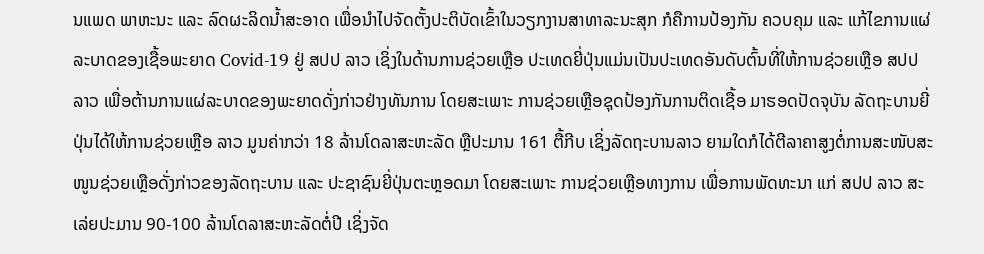ນແພດ ພາຫະນະ ແລະ ລົດຜະລິດນໍ້າສະອາດ ເພື່ອນໍາໄປຈັດຕັ້ງປະຕິບັດເຂົ້າໃນວຽກງານສາທາລະນະສຸກ ກໍຄືການປ້ອງກັນ ຄວບຄຸມ ແລະ ແກ້ໄຂການແຜ່ລະບາດຂອງເຊື້ອພະຍາດ Covid-19 ຢູ່ ສປປ ລາວ ເຊິ່ງໃນດ້ານການຊ່ວຍເຫຼືອ ປະເທດຍີ່ປຸ່ນແມ່ນເປັນປະເທດອັນດັບຕົ້ນທີ່ໃຫ້ການຊ່ວຍເຫຼືອ ສປປ ລາວ ເພື່ອຕ້ານການແຜ່ລະບາດຂອງພະຍາດດັ່ງກ່າວຢ່າງທັນການ ໂດຍສະເພາະ ການຊ່ວຍເຫຼືອຊຸດປ້ອງກັນການຕິດເຊື້ອ ມາຮອດປັດຈຸບັນ ລັດຖະບານຍີ່ປຸ່ນໄດ້ໃຫ້ການຊ່ວຍເຫຼືອ ລາວ ມູນຄ່າກວ່າ 18 ລ້ານໂດລາສະຫະລັດ ຫຼືປະມານ 161 ຕື້ກີບ ເຊິ່ງລັດຖະບານລາວ ຍາມໃດກໍໄດ້ຕີລາຄາສູງຕໍ່ການສະໜັບສະໜູນຊ່ວຍເຫຼືອດັ່ງກ່າວຂອງລັດຖະບານ ແລະ ປະຊາຊົນຍີ່ປຸ່ນຕະຫຼອດມາ ໂດຍສະເພາະ ການຊ່ວຍເຫຼືອທາງການ ເພື່ອການພັດທະນາ ແກ່ ສປປ ລາວ ສະເລ່ຍປະມານ 90-100 ລ້ານໂດລາສະຫະລັດຕໍ່ປີ ເຊິ່ງຈັດ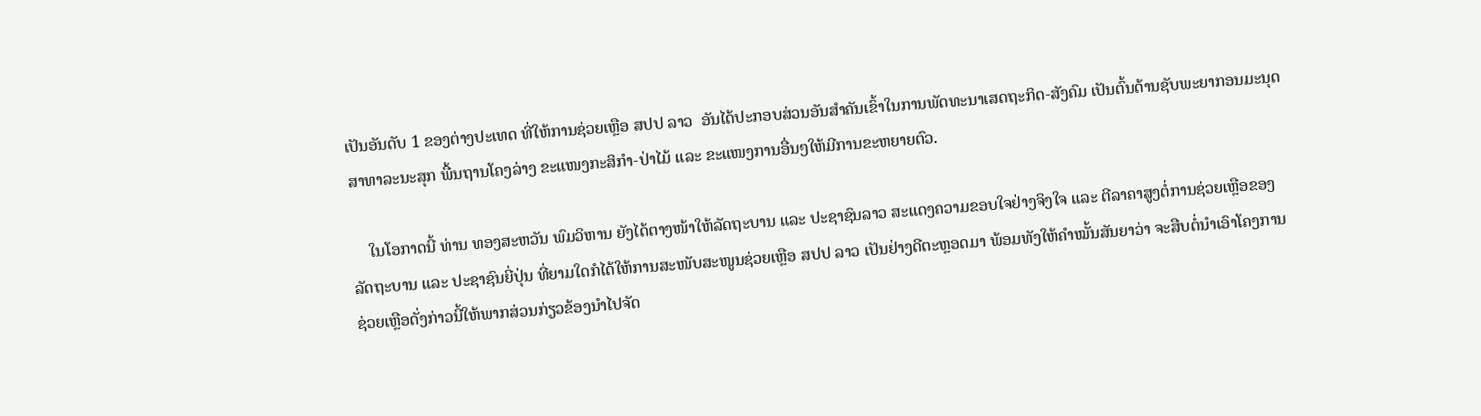ເປັນອັນດັບ 1 ຂອງຕ່າງປະເທດ ທີ່ໃຫ້ການຊ່ວຍເຫຼືອ ສປປ ລາວ  ອັນໄດ້ປະກອບສ່ວນອັນສໍາຄັນເຂົ້າໃນການພັດທະນາເສດຖະກິດ-ສັງຄົມ ເປັນຕົ້ນດ້ານຊັບພະຍາກອນມະນຸດ ສາທາລະນະສຸກ ພື້ນຖານໂຄງລ່າງ ຂະແໜງກະສິກໍາ-ປ່າໄມ້ ແລະ ຂະແໜງການອື່ນໆໃຫ້ມີການຂະຫຍາຍຕົວ.

    ໃນໂອກາດນີ້ ທ່ານ ທອງສະຫວັນ ພົມວິຫານ ຍັງໄດ້ຕາງໜ້າໃຫ້ລັດຖະບານ ແລະ ປະຊາຊົນລາວ ສະແດງຄວາມຂອບໃຈຢ່າງຈິງໃຈ ແລະ ຕີລາຄາສູງຕໍ່ການຊ່ວຍເຫຼືອຂອງລັດຖະບານ ແລະ ປະຊາຊົນຍີ່ປຸ່ນ ທີ່ຍາມໃດກໍໄດ້ໃຫ້ການສະໜັບສະໜູນຊ່ວຍເຫຼືອ ສປປ ລາວ ເປັນຢ່າງດີຕະຫຼອດມາ ພ້ອມທັງໃຫ້ຄໍາໝັ້ນສັນຍາວ່າ ຈະສືບຕໍ່ນໍາເອົາໂຄງການຊ່ວຍເຫຼືອດັ່ງກ່າວນີ້ໃຫ້ພາກສ່ວນກ່ຽວຂ້ອງນໍາໄປຈັດ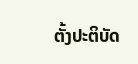ຕັ້ງປະຕິບັດ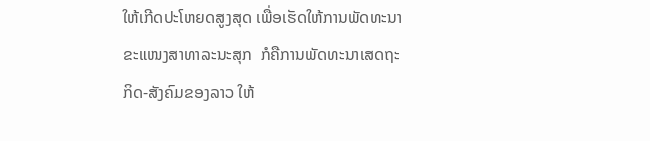ໃຫ້ເກີດປະໂຫຍດສູງສຸດ ເພື່ອເຮັດໃຫ້ການພັດທະນາຂະແໜງສາທາລະນະສຸກ  ກໍຄືການພັດທະນາເສດຖະກິດ-ສັງຄົມຂອງລາວ ໃຫ້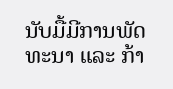ນັບມື້ມີການພັດທະນາ ແລະ ກ້າ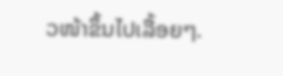ວໜ້າຂຶ້ນໄປເລື້ອຍໆ.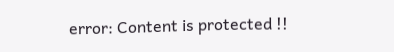error: Content is protected !!